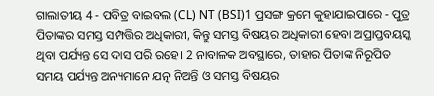ଗାଲାତୀୟ 4 - ପବିତ୍ର ବାଇବଲ (CL) NT (BSI)1 ପ୍ରସଙ୍ଗ କ୍ରମେ କୁହାଯାଇପାରେ - ପୁତ୍ର ପିତାଙ୍କର ସମସ୍ତ ସମ୍ପତ୍ତିର ଅଧିକାରୀ, କିନ୍ତୁ ସମସ୍ତ ବିଷୟର ଅଧିକାରୀ ହେବା ଅପ୍ରାପ୍ତବୟସ୍କ ଥିବା ପର୍ଯ୍ୟନ୍ତ ସେ ଦାସ ପରି ରହେ। 2 ନାବାଳକ ଅବସ୍ଥାରେ, ତାହାର ପିତାଙ୍କ ନିରୂପିତ ସମୟ ପର୍ଯ୍ୟନ୍ତ ଅନ୍ୟମାନେ ଯତ୍ନ ନିଅନ୍ତି ଓ ସମସ୍ତ ବିଷୟର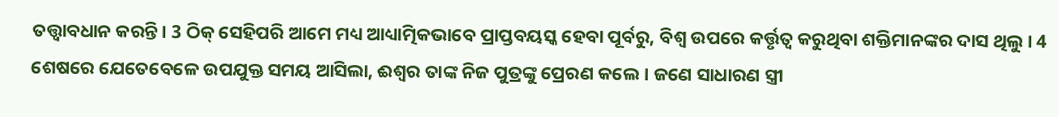ତତ୍ତ୍ୱାବଧାନ କରନ୍ତି। 3 ଠିକ୍ ସେହିପରି ଆମେ ମଧ୍ୟ ଆଧ୍ୟାତ୍ମିକଭାବେ ପ୍ରାପ୍ତବୟସ୍କ ହେବା ପୂର୍ବରୁ, ବିଶ୍ୱ ଉପରେ କର୍ତ୍ତୃତ୍ୱ କରୁଥିବା ଶକ୍ତିମାନଙ୍କର ଦାସ ଥିଲୁ। 4 ଶେଷରେ ଯେତେବେଳେ ଉପଯୁକ୍ତ ସମୟ ଆସିଲା, ଈଶ୍ୱର ତାଙ୍କ ନିଜ ପୁତ୍ରଙ୍କୁ ପ୍ରେରଣ କଲେ। ଜଣେ ସାଧାରଣ ସ୍ତ୍ରୀ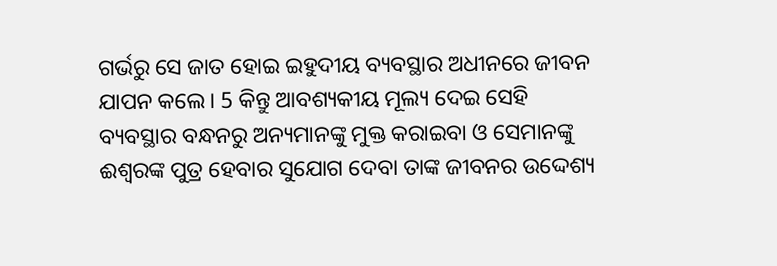ଗର୍ଭରୁ ସେ ଜାତ ହୋଇ ଇହୁଦୀୟ ବ୍ୟବସ୍ଥାର ଅଧୀନରେ ଜୀବନ ଯାପନ କଲେ। 5 କିନ୍ତୁ ଆବଶ୍ୟକୀୟ ମୂଲ୍ୟ ଦେଇ ସେହି ବ୍ୟବସ୍ଥାର ବନ୍ଧନରୁ ଅନ୍ୟମାନଙ୍କୁ ମୁକ୍ତ କରାଇବା ଓ ସେମାନଙ୍କୁ ଈଶ୍ୱରଙ୍କ ପୁତ୍ର ହେବାର ସୁଯୋଗ ଦେବା ତାଙ୍କ ଜୀବନର ଉଦ୍ଦେଶ୍ୟ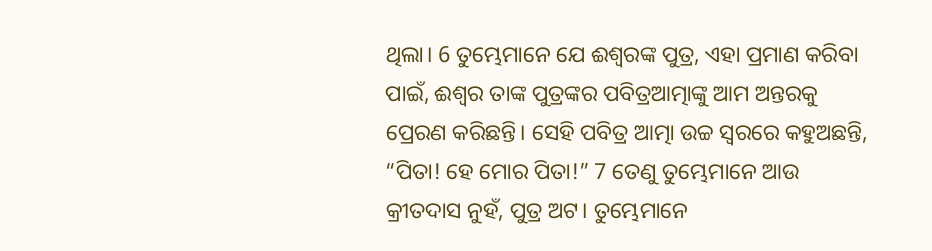ଥିଲା। 6 ତୁମ୍ଭେମାନେ ଯେ ଈଶ୍ୱରଙ୍କ ପୁତ୍ର, ଏହା ପ୍ରମାଣ କରିବା ପାଇଁ, ଈଶ୍ୱର ତାଙ୍କ ପୁତ୍ରଙ୍କର ପବିତ୍ରଆତ୍ମାଙ୍କୁ ଆମ ଅନ୍ତରକୁ ପ୍ରେରଣ କରିଛନ୍ତି। ସେହି ପବିତ୍ର ଆତ୍ମା ଉଚ୍ଚ ସ୍ୱରରେ କହୁଅଛନ୍ତି, “ପିତା! ହେ ମୋର ପିତା!” 7 ତେଣୁ ତୁମ୍ଭେମାନେ ଆଉ କ୍ରୀତଦାସ ନୁହଁ, ପୁତ୍ର ଅଟ। ତୁମ୍ଭେମାନେ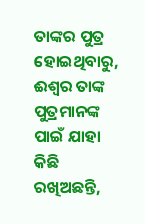ତାଙ୍କର ପୁତ୍ର ହୋଇଥିବାରୁ, ଈଶ୍ୱର ତାଙ୍କ ପୁତ୍ରମାନଙ୍କ ପାଇଁ ଯାହା କିଛି ରଖିଅଛନ୍ତି,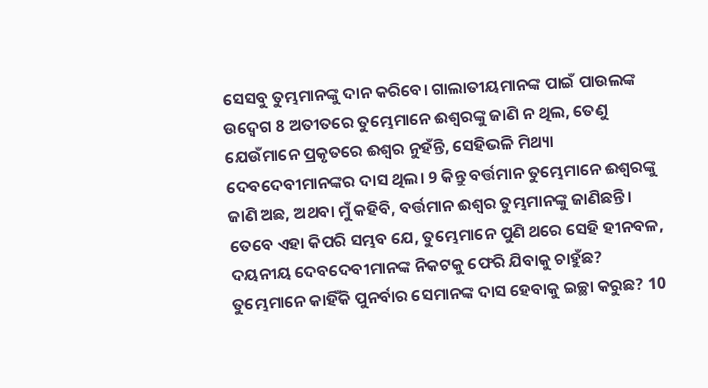ସେସବୁ ତୁମ୍ଭମାନଙ୍କୁ ଦାନ କରିବେ। ଗାଲାତୀୟମାନଙ୍କ ପାଇଁ ପାଉଲଙ୍କ ଉଦ୍ବେଗ 8 ଅତୀତରେ ତୁମ୍ଭେମାନେ ଈଶ୍ୱରଙ୍କୁ ଜାଣି ନ ଥିଲ, ତେଣୁ ଯେଉଁମାନେ ପ୍ରକୃତରେ ଈଶ୍ୱର ନୁହଁନ୍ତି, ସେହିଭଳି ମିଥ୍ୟା ଦେବଦେବୀମାନଙ୍କର ଦାସ ଥିଲ। 9 କିନ୍ତୁ ବର୍ତ୍ତମାନ ତୁମ୍ଭେମାନେ ଈଶ୍ୱରଙ୍କୁ ଜାଣି ଅଛ, ଅଥବା ମୁଁ କହିବି, ବର୍ତ୍ତମାନ ଈଶ୍ୱର ତୁମ୍ଭମାନଙ୍କୁ ଜାଣିଛନ୍ତି। ତେବେ ଏହା କିପରି ସମ୍ଭବ ଯେ, ତୁମ୍ଭେମାନେ ପୁଣି ଥରେ ସେହି ହୀନବଳ, ଦୟନୀୟ ଦେବଦେବୀମାନଙ୍କ ନିକଟକୁ ଫେରି ଯିବାକୁ ଚାହୁଁଛ? ତୁମ୍ଭେମାନେ କାହିଁକି ପୁନର୍ବାର ସେମାନଙ୍କ ଦାସ ହେବାକୁ ଇଚ୍ଛା କରୁଛ? 10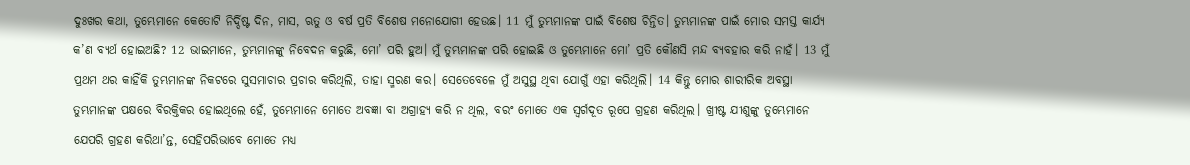ଦୁଃଖର କଥା, ତୁମ୍ଭେମାନେ କେତୋଟି ନିର୍ଦ୍ଦିଷ୍ଟ ଦିନ, ମାସ, ଋତୁ ଓ ବର୍ଷ ପ୍ରତି ବିଶେଷ ମନୋଯୋଗୀ ହେଉଛ। 11 ମୁଁ ତୁମ୍ଭମାନଙ୍କ ପାଇଁ ବିଶେଷ ଚିନ୍ତିତ। ତୁମ୍ଭମାନଙ୍କ ପାଇଁ ମୋର ସମସ୍ତ କାର୍ଯ୍ୟ କ’ଣ ବ୍ୟର୍ଥ ହୋଇଅଛି? 12 ଭାଇମାନେ, ତୁମ୍ଭମାନଙ୍କୁ ନିବେଦନ କରୁଛି, ମୋ’ ପରି ହୁଅ। ମୁଁ ତୁମ୍ଭମାନଙ୍କ ପରି ହୋଇଛି ଓ ତୁମ୍ଭେମାନେ ମୋ’ ପ୍ରତି କୌଣସି ମନ୍ଦ ବ୍ୟବହାର କରି ନାହଁ। 13 ମୁଁ ପ୍ରଥମ ଥର କାହିଁକି ତୁମ୍ଭମାନଙ୍କ ନିକଟରେ ସୁସମାଚାର ପ୍ରଚାର କରିଥିଲି, ତାହା ସ୍ମରଣ କର। ସେତେବେଳେ ମୁଁ ଅସୁସ୍ଥ ଥିବା ଯୋଗୁଁ ଏହା କରିଥିଲି। 14 କିନ୍ତୁ ମୋର ଶାରୀରିକ ଅବସ୍ଥା ତୁମ୍ଭମାନଙ୍କ ପକ୍ଷରେ ବିରକ୍ତିକର ହୋଇଥିଲେ ହେଁ, ତୁମ୍ଭେମାନେ ମୋତେ ଅବଜ୍ଞା ବା ଅଗ୍ରାହ୍ୟ କରି ନ ଥିଲ, ବରଂ ମୋତେ ଏକ ସ୍ୱର୍ଗଦୂତ ରୂପେ ଗ୍ରହଣ କରିଥିଲ। ଖ୍ରୀଷ୍ଟ ଯୀଶୁଙ୍କୁ ତୁମ୍ଭେମାନେ ଯେପରି ଗ୍ରହଣ କରିଥା’ନ୍ତ, ସେହିପରିଭାବେ ମୋତେ ମଧ୍ୟ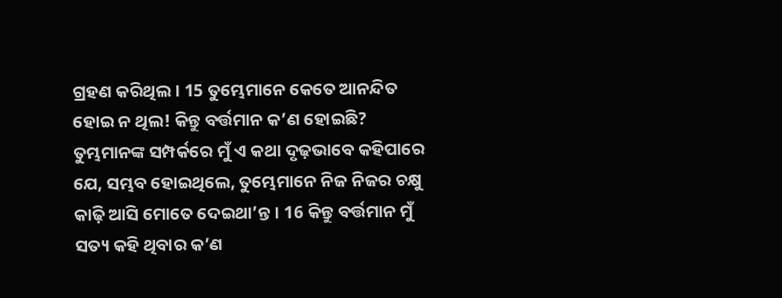ଗ୍ରହଣ କରିଥିଲ। 15 ତୁମ୍ଭେମାନେ କେତେ ଆନନ୍ଦିତ ହୋଇ ନ ଥିଲ! କିନ୍ତୁ ବର୍ତ୍ତମାନ କ’ଣ ହୋଇଛି? ତୁମ୍ଭମାନଙ୍କ ସମ୍ପର୍କରେ ମୁଁ ଏ କଥା ଦୃଢ଼ଭାବେ କହିପାରେ ଯେ, ସମ୍ଭବ ହୋଇଥିଲେ, ତୁମ୍ଭେମାନେ ନିଜ ନିଜର ଚକ୍ଷୁ କାଢ଼ି ଆସି ମୋତେ ଦେଇଥା’ନ୍ତ। 16 କିନ୍ତୁ ବର୍ତ୍ତମାନ ମୁଁ ସତ୍ୟ କହି ଥିବାର କ’ଣ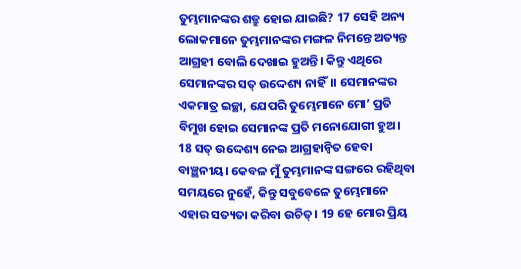ତୁମ୍ଭମାନଙ୍କର ଶତ୍ରୁ ହୋଇ ଯାଇଛି? 17 ସେହି ଅନ୍ୟ ଲୋକମାନେ ତୁମ୍ଭମାନଙ୍କର ମଙ୍ଗଳ ନିମନ୍ତେ ଅତ୍ୟନ୍ତ ଆଗ୍ରହୀ ବୋଲି ଦେଖାଇ ହୁଅନ୍ତି। କିନ୍ତୁ ଏଥିରେ ସେମାନଙ୍କର ସତ୍ ଉଦ୍ଦେଶ୍ୟ ନାହିଁ।। ସେମାନଙ୍କର ଏକମାତ୍ର ଇଚ୍ଛା, ଯେପରି ତୁମ୍ଭେମାନେ ମୋ’ ପ୍ରତି ବିମୁଖ ହୋଇ ସେମାନଙ୍କ ପ୍ରତି ମନୋଯୋଗୀ ହୁଅ। 18 ସତ୍ ଉଦ୍ଦେଶ୍ୟ ନେଇ ଆଗ୍ରହାନ୍ୱିତ ହେବା ବାଞ୍ଛନୀୟ। କେବଳ ମୁଁ ତୁମ୍ଭମାନଙ୍କ ସଙ୍ଗରେ ରହିଥିବା ସମୟରେ ନୁହେଁ, କିନ୍ତୁ ସବୁବେଳେ ତୁମ୍ଭେମାନେ ଏହାର ସତ୍ୟତା କରିବା ଉଚିତ୍। 19 ହେ ମୋର ପ୍ରିୟ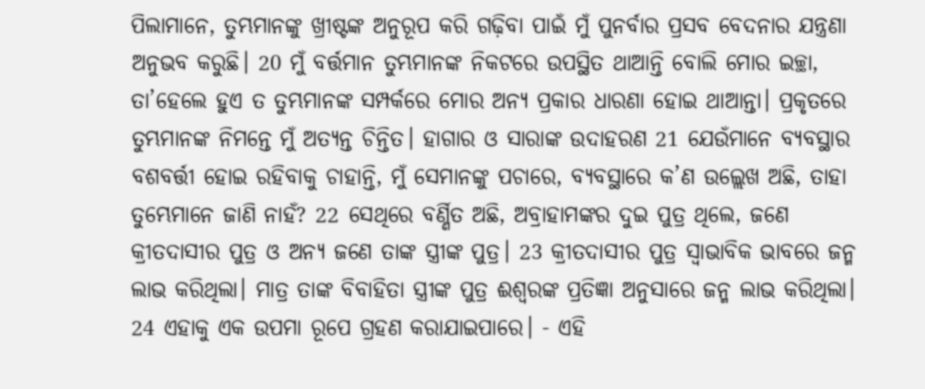ପିଲାମାନେ, ତୁମ୍ଭମାନଙ୍କୁ ଖ୍ରୀଷ୍ଟଙ୍କ ଅନୁରୂପ କରି ଗଢ଼ିବା ପାଇଁ ମୁଁ ପୁନର୍ବାର ପ୍ରସବ ବେଦନାର ଯନ୍ତ୍ରଣା ଅନୁଭବ କରୁଛି। 20 ମୁଁ ବର୍ତ୍ତମାନ ତୁମ୍ଭମାନଙ୍କ ନିକଟରେ ଉପସ୍ଥିତ ଥାଆନ୍ତି ବୋଲି ମୋର ଇଚ୍ଛା, ତା’ହେଲେ ହୁଏ ତ ତୁମ୍ଭମାନଙ୍କ ସମ୍ପର୍କରେ ମୋର ଅନ୍ୟ ପ୍ରକାର ଧାରଣା ହୋଇ ଥାଆନ୍ତା। ପ୍ରକୃତରେ ତୁମ୍ଭମାନଙ୍କ ନିମନ୍ତେ ମୁଁ ଅତ୍ୟନ୍ତ ଚିନ୍ତିତ। ହାଗାର ଓ ସାରାଙ୍କ ଉଦାହରଣ 21 ଯେଉଁମାନେ ବ୍ୟବସ୍ଥାର ବଶବର୍ତ୍ତୀ ହୋଇ ରହିବାକୁ ଚାହାନ୍ତି, ମୁଁ ସେମାନଙ୍କୁ ପଚାରେ, ବ୍ୟବସ୍ଥାରେ କ’ଣ ଉଲ୍ଲେଖ ଅଛି, ତାହା ତୁମ୍ଭେମାନେ ଜାଣି ନାହଁ? 22 ସେଥିରେ ବର୍ଣ୍ଣିତ ଅଛି, ଅବ୍ରାହାମଙ୍କର ଦୁଇ ପୁତ୍ର ଥିଲେ, ଜଣେ କ୍ରୀତଦାସୀର ପୁତ୍ର ଓ ଅନ୍ୟ ଜଣେ ତାଙ୍କ ସ୍ତ୍ରୀଙ୍କ ପୁତ୍ର। 23 କ୍ରୀତଦାସୀର ପୁତ୍ର ସ୍ୱାଭାବିକ ଭାବରେ ଜନ୍ମ ଲାଭ କରିଥିଲା। ମାତ୍ର ତାଙ୍କ ବିବାହିତା ସ୍ତ୍ରୀଙ୍କ ପୁତ୍ର ଈଶ୍ୱରଙ୍କ ପ୍ରତିଜ୍ଞା ଅନୁସାରେ ଜନ୍ମ ଲାଭ କରିଥିଲା। 24 ଏହାକୁ ଏକ ଉପମା ରୂପେ ଗ୍ରହଣ କରାଯାଇପାରେ। - ଏହି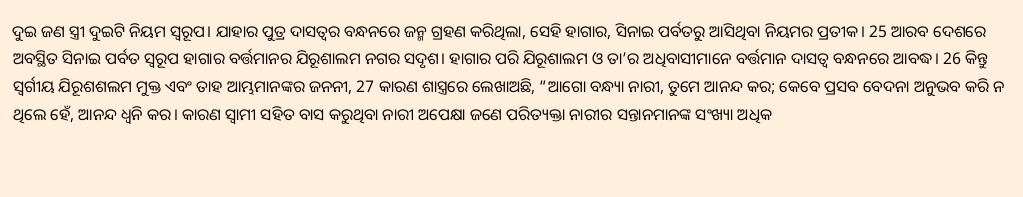ଦୁଇ ଜଣ ସ୍ତ୍ରୀ ଦୁଇଟି ନିୟମ ସ୍ୱରୂପ। ଯାହାର ପୁତ୍ର ଦାସତ୍ୱର ବନ୍ଧନରେ ଜନ୍ମ ଗ୍ରହଣ କରିଥିଲା, ସେହି ହାଗାର, ସିନାଇ ପର୍ବତରୁ ଆସିଥିବା ନିୟମର ପ୍ରତୀକ। 25 ଆରବ ଦେଶରେ ଅବସ୍ଥିତ ସିନାଇ ପର୍ବତ ସ୍ୱରୂପ ହାଗାର ବର୍ତ୍ତମାନର ଯିରୂଶାଲମ ନଗର ସଦୃଶ। ହାଗାର ପରି ଯିରୂଶାଲମ ଓ ତା’ର ଅଧିବାସୀମାନେ ବର୍ତ୍ତମାନ ଦାସତ୍ୱ ବନ୍ଧନରେ ଆବଦ୍ଧ। 26 କିନ୍ତୁ ସ୍ୱର୍ଗୀୟ ଯିରୂଶଶଲମ ମୁକ୍ତ ଏବଂ ତାହ ଆମ୍ଭମାନଙ୍କର ଜନନୀ, 27 କାରଣ ଶାସ୍ତ୍ରରେ ଲେଖାଅଛି, “ଆଗୋ ବନ୍ଧ୍ୟା ନାରୀ, ତୁମେ ଆନନ୍ଦ କର; କେବେ ପ୍ରସବ ବେଦନା ଅନୁଭବ କରି ନ ଥିଲେ ହେଁ, ଆନନ୍ଦ ଧ୍ୱନି କର। କାରଣ ସ୍ୱାମୀ ସହିତ ବାସ କରୁଥିବା ନାରୀ ଅପେକ୍ଷା ଜଣେ ପରିତ୍ୟକ୍ତା ନାରୀର ସନ୍ତାନମାନଙ୍କ ସଂଖ୍ୟା ଅଧିକ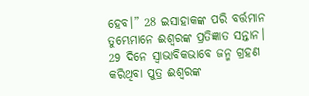ହେବ।” 28 ଇସାହାକଙ୍କ ପରି ବର୍ତ୍ତମାନ ତୁମ୍ଭେମାନେ ଈଶ୍ୱରଙ୍କ ପ୍ରତିଜ୍ଞାତ ସନ୍ତାନ। 29 ଦିନେ ସ୍ୱାଭାବିକଭାବେ ଜନ୍ମ ଗ୍ରହଣ କରିଥିବା ପୁତ୍ର ଈଶ୍ୱରଙ୍କ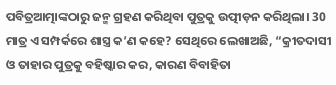ପବିତ୍ରଆତ୍ମାଙ୍କଠାରୁ ଜନ୍ମ ଗ୍ରହଣ କରିଥିବା ପୁତ୍ରକୁ ଉତ୍ପୀଡ଼ନ କରିଥିଲା। 30 ମାତ୍ର ଏ ସମ୍ପର୍କରେ ଶାସ୍ତ୍ର କ’ଣ କହେ? ସେଥିରେ ଲେଖାଅଛି, “କ୍ରୀତଦାସୀ ଓ ତାହାର ପୁତ୍ରକୁ ବହିଷ୍କାର କର, କାରଣ ବିବାହିତା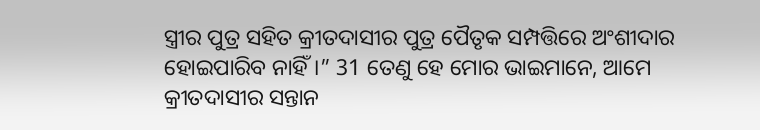ସ୍ତ୍ରୀର ପୁତ୍ର ସହିତ କ୍ରୀତଦାସୀର ପୁତ୍ର ପୈତୃକ ସମ୍ପତ୍ତିରେ ଅଂଶୀଦାର ହୋଇପାରିବ ନାହିଁ।” 31 ତେଣୁ ହେ ମୋର ଭାଇମାନେ, ଆମେ କ୍ରୀତଦାସୀର ସନ୍ତାନ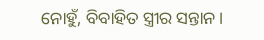ନୋହୁଁ, ବିବାହିତ ସ୍ତ୍ରୀର ସନ୍ତାନ।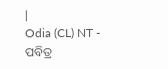|
Odia (CL) NT - ପବିତ୍ର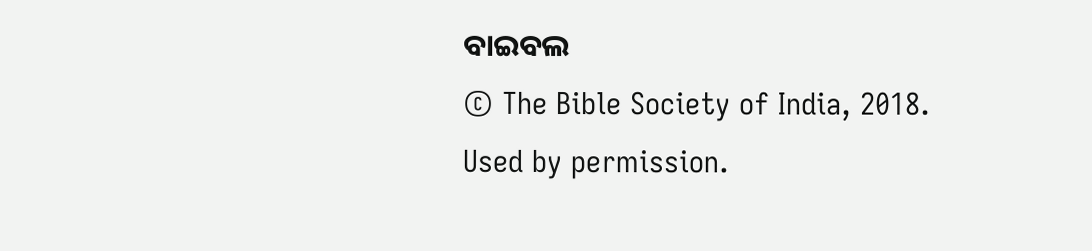ବାଇବଲ
© The Bible Society of India, 2018.
Used by permission.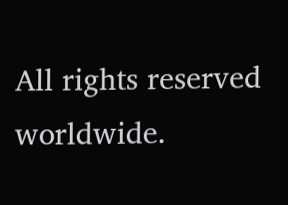All rights reserved worldwide.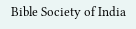Bible Society of India